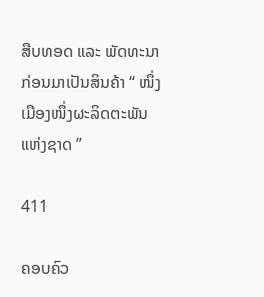ສືບທອດ ແລະ ພັດທະນາ ກ່ອນມາເປັນສິນຄ້າ “ ໜຶ່ງເມືອງໜຶ່ງຜະລິດຕະພັນແຫ່ງຊາດ ”

411

ຄອບຄົວ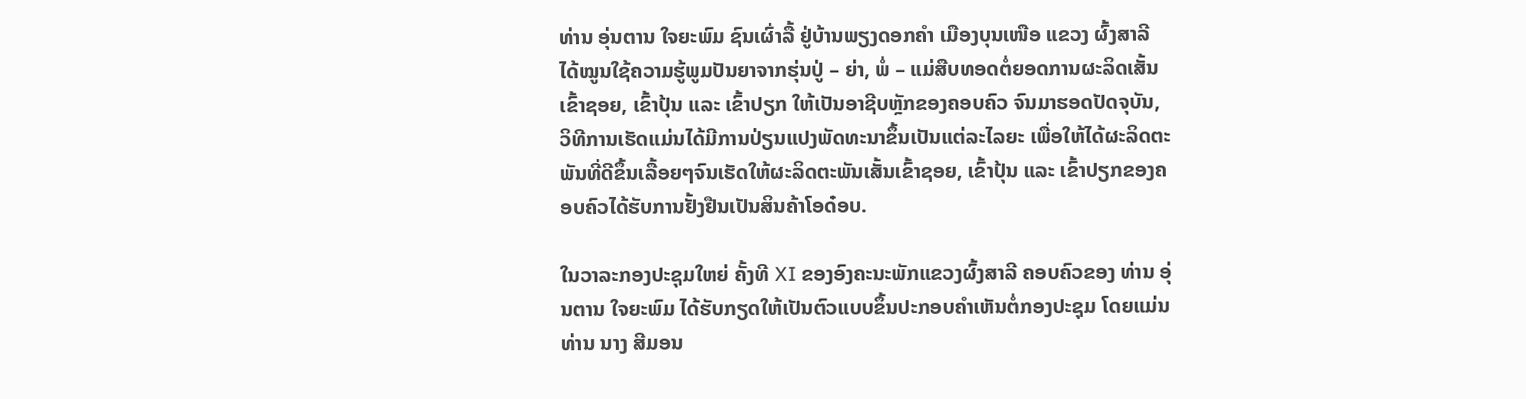ທ່ານ ອຸ່ນຕານ ໃຈຍະພົມ ຊົນເຜົ່າລື້ ຢູ່ບ້ານພຽງດອກຄຳ ເມືອງບຸນເໜືອ ແຂວງ ຜົ້ງສາລີ ໄດ້ໝູນໃຊ້ຄວາມຮູ້ພູມປັນຍາຈາກຮຸ່ນປູ່ – ຍ່າ, ພໍ່ – ແມ່ສືບທອດຕໍ່ຍອດການຜະລິດເສັ້ນເຂົ້າຊອຍ, ເຂົ້າປຸ້ນ ແລະ ເຂົ້າປຽກ ໃຫ້ເປັນອາຊີບຫຼັກຂອງຄອບຄົວ ຈົນມາຮອດປັດຈຸບັນ, ວິທີການເຮັດແມ່ນໄດ້ມີການປ່ຽນແປງພັດທະນາຂຶ້ນເປັນແຕ່ລະໄລຍະ ເພື່ອໃຫ້ໄດ້ຜະລິດຕະພັນທີ່ດີຂຶ້ນເລື້ອຍໆຈົນເຮັດໃຫ້ຜະລິດຕະພັນເສັ້ນເຂົ້າຊອຍ, ເຂົ້າປຸ້ນ ແລະ ເຂົ້າປຽກຂອງຄອບຄົວໄດ້ຮັບການຢັ້ງຢືນເປັນສິນຄ້າໂອດ໋ອບ.

ໃນວາລະກອງປະຊຸມໃຫຍ່ ຄັ້ງທີ XI ຂອງອົງຄະນະພັກແຂວງຜົ້ງສາລີ ຄອບຄົວຂອງ ທ່ານ ອຸ່ນຕານ ໃຈຍະພົມ ໄດ້ຮັບກຽດໃຫ້ເປັນຕົວແບບຂຶ້ນປະກອບຄໍາເຫັນຕໍ່ກອງປະຊຸມ ໂດຍແມ່ນ ທ່ານ ນາງ ສີມອນ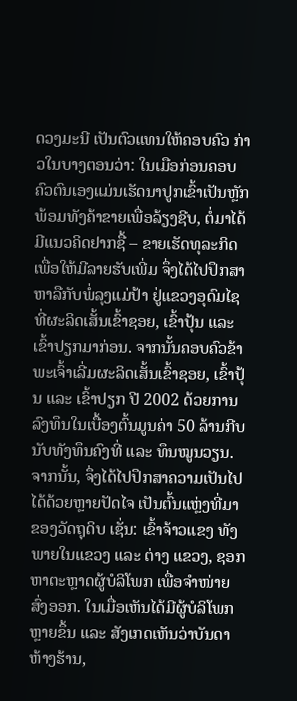ດວງມະນີ ເປັນຕົວແທນໃຫ້ຄອບຄົວ ກ່າວໃນບາງຕອນວ່າ: ໃນເມືອກ່ອນຄອບຄົວຕົນເອງແມ່ນເຮັດນາປູກເຂົ້າເປັນຫຼັກ ພ້ອມທັງຄ້າຂາຍເພື່ອລ້ຽງຊີບ, ຕໍ່ມາໄດ້ມີແນວຄິດຢາກຊື້ – ຂາຍເຮັດທຸລະກິດ ເພື່ອໃຫ້ມີລາຍຮັບເພີ່ມ ຈຶ່ງໄດ້ໄປປຶກສາຫາລືກັບພໍ່ລຸງແມ່ປ້າ ຢູ່ແຂວງອຸດົມໄຊ ທີ່ຜະລິດເສັ້ນເຂົ້າຊອຍ, ເຂົ້າປຸ້ນ ແລະ ເຂົ້າປຽກມາກ່ອນ. ຈາກນັ້ນຄອບຄົວຂ້າພະເຈົ້າເລີ່ມຜະລິດເສັ້ນເຂົ້າຊອຍ, ເຂົ້າປຸ້ນ ແລະ ເຂົ້າປຽກ ປີ 2002 ດ້ວຍການລົງທຶນໃນເບື້ອງຕົ້ນມູນຄ່າ 50 ລ້ານກີບ ນັບທັງທຶນຄົງທີ່ ແລະ ທຶນໝູນວຽນ. ຈາກນັ້ນ, ຈຶ່ງໄດ້ໄປປຶກສາຄວາມເປັນໄປໄດ້ດ້ວຍຫຼາຍປັດໄຈ ເປັນຕົ້ນແຫຼ່ງທີ່ມາຂອງວັດຖຸດິບ ເຊັ່ນ: ເຂົ້າຈ້າວແຂງ ທັງພາຍໃນແຂວງ ແລະ ຕ່າງ ແຂວງ, ຊອກຫາຕະຫຼາດຜູ້ບໍລິໂພກ ເພື່ອຈຳໜ່າຍສົ່ງອອກ. ໃນເມື່ອເຫັນໄດ້ມີຜູ້ບໍລິໂພກຫຼາຍຂຶ້ນ ແລະ ສັງເກດເຫັນວ່າບັນດາຫ້າງຮ້ານ,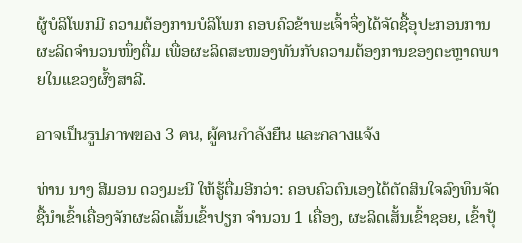ຜູ້ບໍລິໂພກມີ ຄວາມຕ້ອງການບໍລິໂພກ ຄອບຄົວຂ້າພະເຈົ້າຈຶ່ງໄດ້ຈັດຊື້ອຸປະກອນການຜະລິດຈຳນວນໜຶ່ງຕື່ມ ເພື່ອຜະລິດສະໜອງທັນກັບຄວາມຕ້ອງການຂອງຕະຫຼາດພາຍໃນແຂວງຜົ້ງສາລີ.

อาจเป็นรูปภาพของ 3 คน, ผู้คนกำลังยืน และกลางแจ้ง

ທ່ານ ນາງ ສີມອນ ດວງມະນີ ໃຫ້ຮູ້ຕື່ມອີກວ່າ: ຄອບຄົວຕົນເອງໄດ້ຕັດສິນໃຈລົງທຶນຈັດຊື້ນຳເຂົ້າເຄື່ອງຈັກຜະລິດເສັ້ນເຂົ້າປຽກ ຈຳນວນ 1 ເຄື່ອງ, ຜະລິດເສັ້ນເຂົ້າຊອຍ, ເຂົ້າປຸ້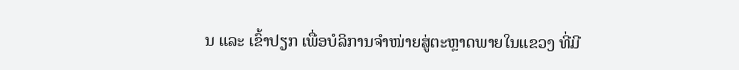ນ ແລະ ເຂົ້າປຽກ ເພື່ອບໍລິການຈຳໜ່າຍສູ່ຕະຫຼາດພາຍໃນແຂວງ ທີ່ມີ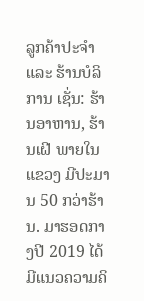ລູກຄ້າປະຈຳ ແລະ ຮ້ານບໍລິການ ເຊັ່ນ: ຮ້ານອາຫານ, ຮ້ານເຝີ ພາຍໃນແຂວງ ມີປະມານ 50 ກວ່າຮ້ານ. ມາຮອດກາງປີ 2019 ໄດ້ມີແນວຄວາມຄິ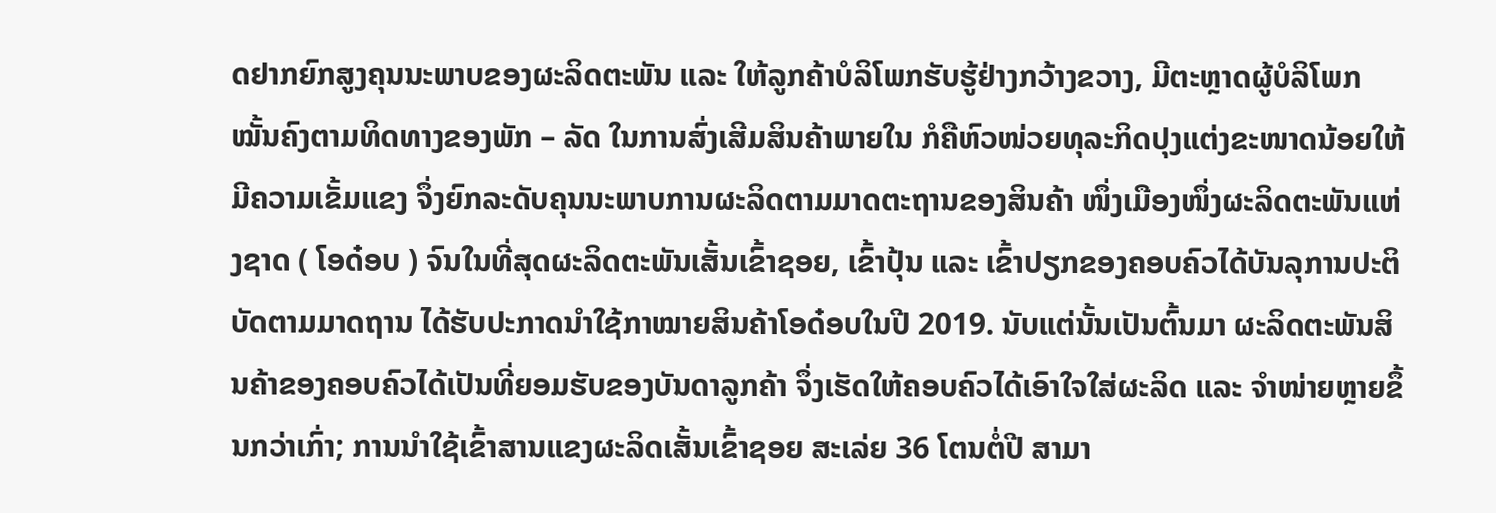ດຢາກຍົກສູງຄຸນນະພາບຂອງຜະລິດຕະພັນ ແລະ ໃຫ້ລູກຄ້າບໍລິໂພກຮັບຮູ້ຢ່າງກວ້າງຂວາງ, ມີຕະຫຼາດຜູ້ບໍລິໂພກໝັ້ນຄົງຕາມທິດທາງຂອງພັກ – ລັດ ໃນການສົ່ງເສີມສິນຄ້າພາຍໃນ ກໍຄືຫົວໜ່ວຍທຸລະກິດປຸງແຕ່ງຂະໜາດນ້ອຍໃຫ້ມີຄວາມເຂັ້ມແຂງ ຈຶ່ງຍົກລະດັບຄຸນນະພາບການຜະລິດຕາມມາດຕະຖານຂອງສິນຄ້າ ໜຶ່ງເມືອງໜຶ່ງຜະລິດຕະພັນແຫ່ງຊາດ ( ໂອດ໋ອບ ) ຈົນໃນທີ່ສຸດຜະລິດຕະພັນເສັ້ນເຂົ້າຊອຍ, ເຂົ້າປຸ້ນ ແລະ ເຂົ້າປຽກຂອງຄອບຄົວໄດ້ບັນລຸການປະຕິບັດຕາມມາດຖານ ໄດ້ຮັບປະກາດນຳໃຊ້ກາໝາຍສິນຄ້າໂອດ໋ອບໃນປີ 2019. ນັບແຕ່ນັ້ນເປັນຕົ້ນມາ ຜະລິດຕະພັນສິນຄ້າຂອງຄອບຄົວໄດ້ເປັນທີ່ຍອມຮັບຂອງບັນດາລູກຄ້າ ຈຶ່ງເຮັດໃຫ້ຄອບຄົວໄດ້ເອົາໃຈໃສ່ຜະລິດ ແລະ ຈຳໜ່າຍຫຼາຍຂຶ້ນກວ່າເກົ່າ; ການນຳໃຊ້ເຂົ້າສານແຂງຜະລິດເສັ້ນເຂົ້າຊອຍ ສະເລ່ຍ 36 ໂຕນຕໍ່ປີ ສາມາ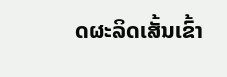ດຜະລິດເສັ້ນເຂົ້າ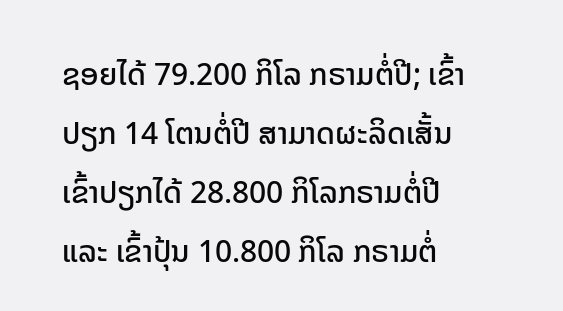ຊອຍໄດ້ 79.200 ກິໂລ ກຣາມຕໍ່ປີ; ເຂົ້າປຽກ 14 ໂຕນຕໍ່ປີ ສາມາດຜະລິດເສັ້ນເຂົ້າປຽກໄດ້ 28.800 ກິໂລກຣາມຕໍ່ປີ ແລະ ເຂົ້າປຸ້ນ 10.800 ກິໂລ ກຣາມຕໍ່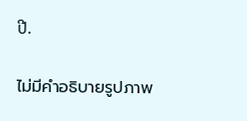ປີ.

ไม่มีคำอธิบายรูปภาพ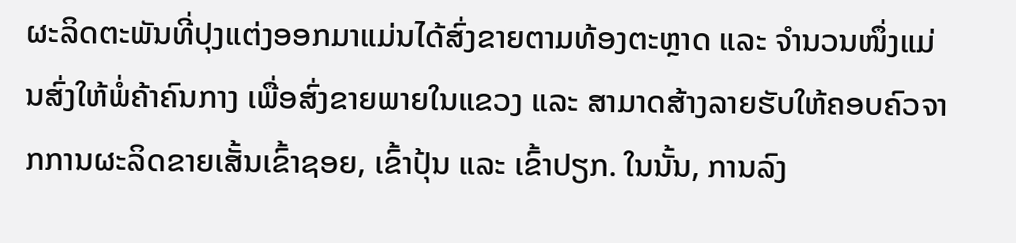ຜະລິດຕະພັນທີ່ປຸງແຕ່ງອອກມາແມ່ນໄດ້ສົ່ງຂາຍຕາມທ້ອງຕະຫຼາດ ແລະ ຈຳນວນໜຶ່ງແມ່ນສົ່ງໃຫ້ພໍ່ຄ້າຄົນກາງ ເພື່ອສົ່ງຂາຍພາຍໃນແຂວງ ແລະ ສາມາດສ້າງລາຍຮັບໃຫ້ຄອບຄົວຈາກການຜະລິດຂາຍເສັ້ນເຂົ້າຊອຍ, ເຂົ້າປຸ້ນ ແລະ ເຂົ້າປຽກ. ໃນນັ້ນ, ການລົງ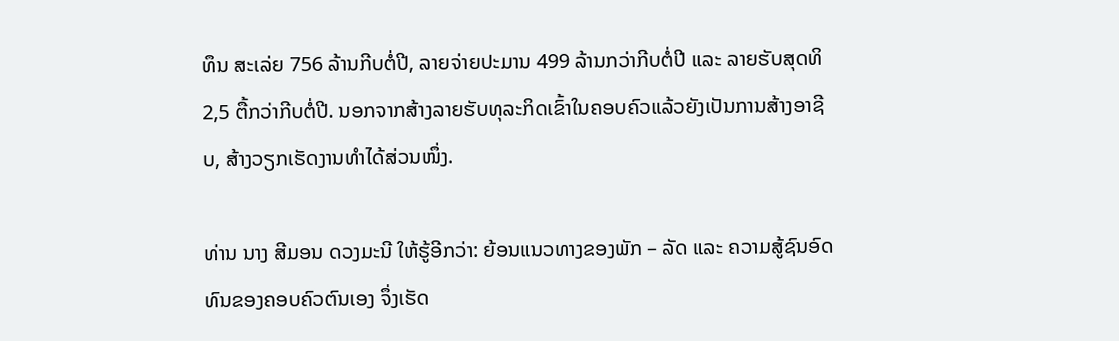ທຶນ ສະເລ່ຍ 756 ລ້ານກີບຕໍ່ປີ, ລາຍຈ່າຍປະມານ 499 ລ້ານກວ່າກີບຕໍ່ປີ ແລະ ລາຍຮັບສຸດທິ 2,5 ຕື້ກວ່າກີບຕໍ່ປີ. ນອກຈາກສ້າງລາຍຮັບທຸລະກິດເຂົ້າໃນຄອບຄົວແລ້ວຍັງເປັນການສ້າງອາຊີບ, ສ້າງວຽກເຮັດງານທຳໄດ້ສ່ວນໜຶ່ງ.

ທ່ານ ນາງ ສີມອນ ດວງມະນີ ໃຫ້ຮູ້ອີກວ່າ: ຍ້ອນແນວທາງຂອງພັກ – ລັດ ແລະ ຄວາມສູ້ຊົນອົດທົນຂອງຄອບຄົວຕົນເອງ ຈຶ່ງເຮັດ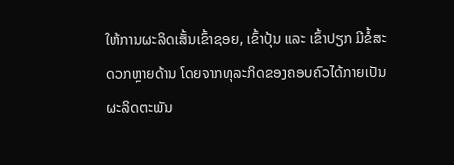ໃຫ້ການຜະລິດເສັ້ນເຂົ້າຊອຍ, ເຂົ້າປຸ້ນ ແລະ ເຂົ້າປຽກ ມີຂໍ້ສະດວກຫຼາຍດ້ານ ໂດຍຈາກທຸລະກິດຂອງຄອບຄົວໄດ້ກາຍເປັນຜະລິດຕະພັນ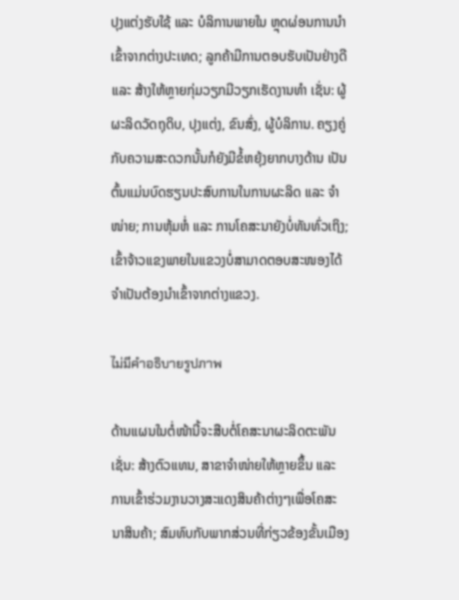ປຸງແຕ່ງຮັບໃຊ້ ແລະ ບໍລິການພາຍໃນ ຫຼຸດຜ່ອນການນຳເຂົ້າຈາກຕ່າງປະເທດ; ລູກຄ້າມີການຕອບຮັບເປັນຢ່າງດີ ແລະ ສ້າງໃຫ້ຫຼາຍກຸ່ມວຽກມີວຽກເຮັດງານທຳ ເຊັ່ນ: ຜູ້ຜະລິດວັດຖຸດິບ, ປຸງແຕ່ງ, ຂົນສົ່ງ, ຜູ້ບໍລິການ. ຄຽງຄູ່ກັບຄວາມສະດວກນັ້ນກໍຍັງມີຂໍ້ຫຍຸ້ງຍາກບາງດ້ານ ເປັນຕົ້ນແມ່ນບົດຮຽນປະສົບການໃນການຜະລິດ ແລະ ຈຳໜ່າຍ; ການຫຸ້ມຫໍ່ ແລະ ການໂຄສະນາຍັງບໍ່ທັນທົ່ວເຖິງ; ເຂົ້າຈ້າວແຂງພາຍໃນແຂວງບໍ່ສາມາດຕອບສະໜອງໄດ້ ຈຳເປັນຕ້ອງນຳເຂົ້າຈາກຕ່າງແຂວງ.

ไม่มีคำอธิบายรูปภาพ

ດ້ານແຜນໃນຕໍ່ໜ້ານີ້ຈະສືບຕໍ່ໂຄສະນາຜະລິດຕະພັນ ເຊັ່ນ: ສ້າງຕົວແທນ, ສາຂາຈຳໜ່າຍໃຫ້ຫຼາຍຂຶ້ນ ແລະ ການເຂົ້າຮ່ວມງານວາງສະແດງສິນຄ້າຕ່າງໆເພື່ອໂຄສະນາສິນຄ້າ; ສົມທົບກັບພາກສ່ວນທີ່ກ່ຽວຂ້ອງຂັ້ນເມືອງ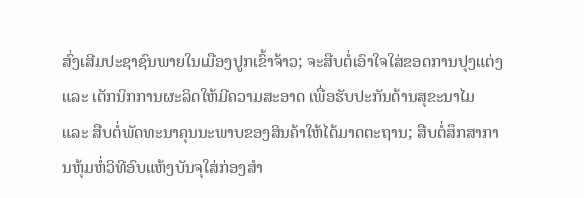ສົ່ງເສີມປະຊາຊົນພາຍໃນເມືອງປູກເຂົ້າຈ້າວ; ຈະສືບຕໍ່ເອົາໃຈໃສ່ຂອດການປຸງແຕ່ງ ແລະ ເຕັກນິກການຜະລິດໃຫ້ມີຄວາມສະອາດ ເພື່ອຮັບປະກັນດ້ານສຸຂະນາໄມ ແລະ ສືບຕໍ່ພັດທະນາຄຸນນະພາບຂອງສິນຄ້າໃຫ້ໄດ້ມາດຕະຖານ; ສືບຕໍ່ສຶກສາການຫຸ້ມຫໍ່ວິທີອົບແຫ້ງບັນຈຸໃສ່ກ່ອງສຳ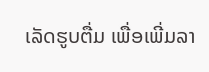ເລັດຮູບຕື່ມ ເພື່ອເພີ່ມລາ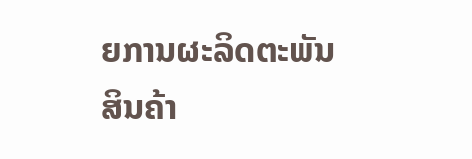ຍການຜະລິດຕະພັນສິນຄ້າ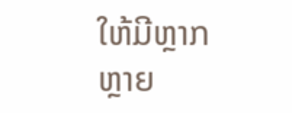ໃຫ້ມີຫຼາກຫຼາຍ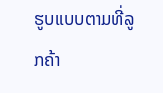ຮູບແບບຕາມທີ່ລູກຄ້າ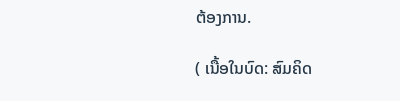ຕ້ອງການ.

( ເນື້ອໃນບົດ: ສົມຄິດ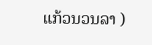ແກ້ວນວນລາ )